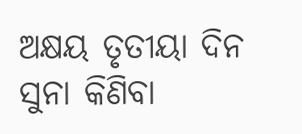ଅକ୍ଷୟ ତୃତୀୟା ଦିନ ସୁନା କିଣିବା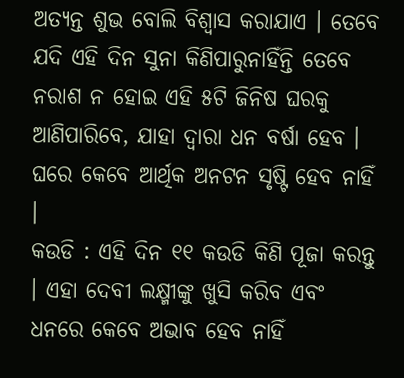ଅତ୍ୟନ୍ତ ଶୁଭ ବୋଲି ବିଶ୍ୱାସ କରାଯାଏ । ତେବେ ଯଦି ଏହି ଦିନ ସୁନା କିଣିପାରୁନାହିଁନ୍ତି ତେବେ ନରାଶ ନ ହୋଇ ଏହି ୫ଟି ଜିନିଷ ଘରକୁ ଆଣିପାରିବେ, ଯାହା ଦ୍ୱାରା ଧନ ବର୍ଷା ହେବ । ଘରେ କେବେ ଆର୍ଥିକ ଅନଟନ ସୃଷ୍ଟି ହେବ ନାହିଁ ।
କଉଡି : ଏହି ଦିନ ୧୧ କଉଡି କିଣି ପୂଜା କରନ୍ତୁ । ଏହା ଦେବୀ ଲକ୍ଷ୍ମୀଙ୍କୁ ଖୁସି କରିବ ଏବଂ ଧନରେ କେବେ ଅଭାବ ହେବ ନାହିଁ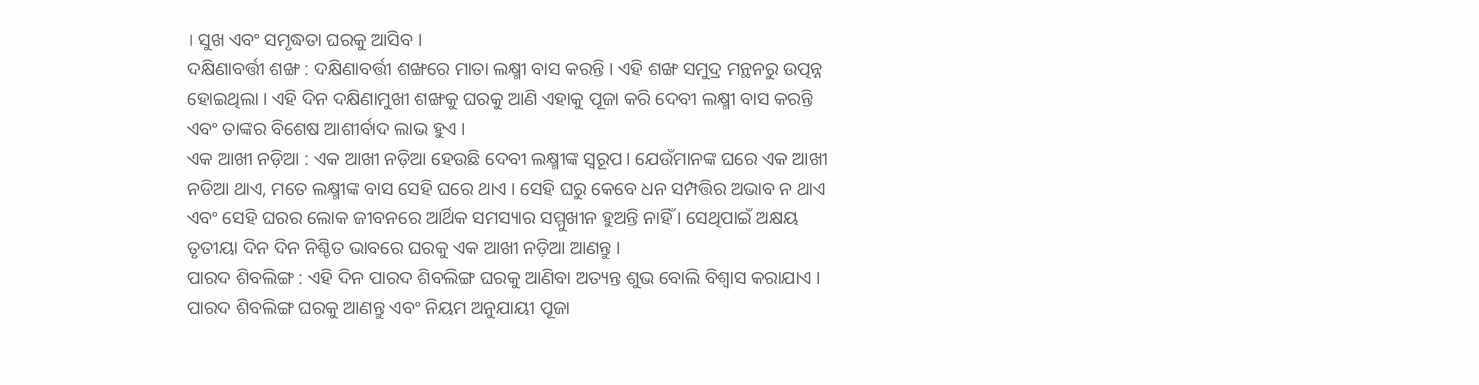। ସୁଖ ଏବଂ ସମୃଦ୍ଧତା ଘରକୁ ଆସିବ ।
ଦକ୍ଷିଣାବର୍ତ୍ତୀ ଶଙ୍ଖ : ଦକ୍ଷିଣାବର୍ତ୍ତୀ ଶଙ୍ଖରେ ମାତା ଲକ୍ଷ୍ମୀ ବାସ କରନ୍ତି । ଏହି ଶଙ୍ଖ ସମୁଦ୍ର ମନ୍ଥନରୁ ଉତ୍ପନ୍ନ ହୋଇଥିଲା । ଏହି ଦିନ ଦକ୍ଷିଣାମୁଖୀ ଶଙ୍ଖକୁ ଘରକୁ ଆଣି ଏହାକୁ ପୂଜା କରି ଦେବୀ ଲକ୍ଷ୍ମୀ ବାସ କରନ୍ତି ଏବଂ ତାଙ୍କର ବିଶେଷ ଆଶୀର୍ବାଦ ଲାଭ ହୁଏ ।
ଏକ ଆଖୀ ନଡ଼ିଆ : ଏକ ଆଖୀ ନଡ଼ିଆ ହେଉଛି ଦେବୀ ଲକ୍ଷ୍ମୀଙ୍କ ସ୍ୱରୂପ। ଯେଉଁମାନଙ୍କ ଘରେ ଏକ ଆଖୀ ନଡିଆ ଥାଏ, ମତେ ଲକ୍ଷ୍ମୀଙ୍କ ବାସ ସେହି ଘରେ ଥାଏ । ସେହି ଘରୁ କେବେ ଧନ ସମ୍ପତ୍ତିର ଅଭାବ ନ ଥାଏ ଏବଂ ସେହି ଘରର ଲୋକ ଜୀବନରେ ଆର୍ଥିକ ସମସ୍ୟାର ସମ୍ମୁଖୀନ ହୁଅନ୍ତି ନାହିଁ । ସେଥିପାଇଁ ଅକ୍ଷୟ ତୃତୀୟା ଦିନ ଦିନ ନିଶ୍ଚିତ ଭାବରେ ଘରକୁ ଏକ ଆଖୀ ନଡ଼ିଆ ଆଣନ୍ତୁ ।
ପାରଦ ଶିବଲିଙ୍ଗ : ଏହି ଦିନ ପାରଦ ଶିବଲିଙ୍ଗ ଘରକୁ ଆଣିବା ଅତ୍ୟନ୍ତ ଶୁଭ ବୋଲି ବିଶ୍ୱାସ କରାଯାଏ । ପାରଦ ଶିବଲିଙ୍ଗ ଘରକୁ ଆଣନ୍ତୁ ଏବଂ ନିୟମ ଅନୁଯାୟୀ ପୂଜା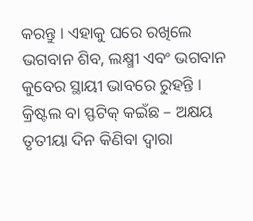କରନ୍ତୁ । ଏହାକୁ ଘରେ ରଖିଲେ ଭଗବାନ ଶିବ, ଲକ୍ଷ୍ମୀ ଏବଂ ଭଗବାନ କୁବେର ସ୍ଥାୟୀ ଭାବରେ ରୁହନ୍ତି ।
କ୍ରିଷ୍ଟଲ ବା ସ୍ଫଟିକ୍ କଇଁଛ – ଅକ୍ଷୟ ତୃତୀୟା ଦିନ କିଣିବା ଦ୍ୱାରା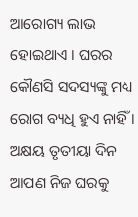ଆରୋଗ୍ୟ ଲାଭ ହୋଇଥାଏ । ଘରର କୌଣସି ସଦସ୍ୟଙ୍କୁ ମଧ୍ୟ ରୋଗ ବ୍ୟଧି ହୁଏ ନାହିଁ । ଅକ୍ଷୟ ତୃତୀୟା ଦିନ ଆପଣ ନିଜ ଘରକୁ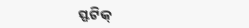ସ୍ଫଟିକ୍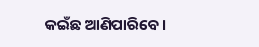କଇଁଛ ଆଣିପାରିବେ ।